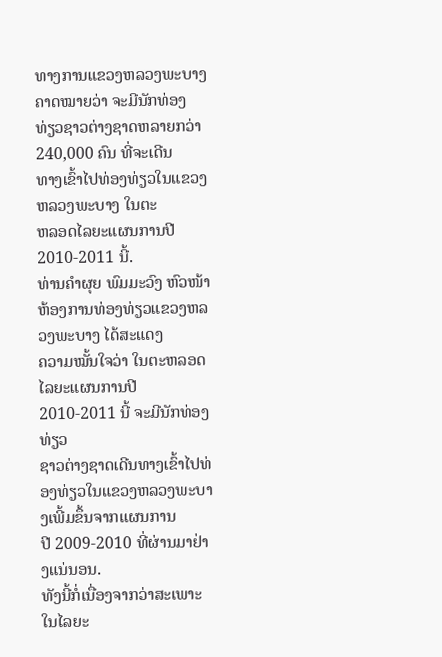ທາງການແຂວງຫລວງພະບາງຄາດໝາຍວ່າ ຈະມີນັກທ່ອງ
ທ່ຽວຊາວຕ່າງຊາດຫລາຍກວ່າ 240,000 ຄົນ ທີ່ຈະເດີນ
ທາງເຂົ້າໄປທ່ອງທ່ຽວໃນແຂວງຫລວງພະບາງ ໃນຕະ
ຫລອດໄລຍະແຜນການປີ 2010-2011 ນີ້.
ທ່ານຄຳຜຸຍ ພົມມະວົງ ຫົວໜ້າຫ້ອງການທ່ອງທ່ຽວແຂວງຫລວງພະບາງ ໄດ້ສະແດງ
ຄວາມໝັ້ນໃຈວ່າ ໃນຕະຫລອດໄລຍະແຜນການປີ 2010-2011 ນີ້ ຈະມີນັກທ່ອງທ່ຽວ
ຊາວຕ່າງຊາດເດີນທາງເຂົ້າໄປທ່ອງທ່ຽວໃນແຂວງຫລວງພະບາງເພີ້ມຂຶ້ນຈາກແຜນການ
ປີ 2009-2010 ທີ່ຜ່ານມາຢ່າງແນ່ນອນ.
ທັງນີ້ກໍ່ເນື່ອງຈາກວ່າສະເພາະໃນໄລຍະ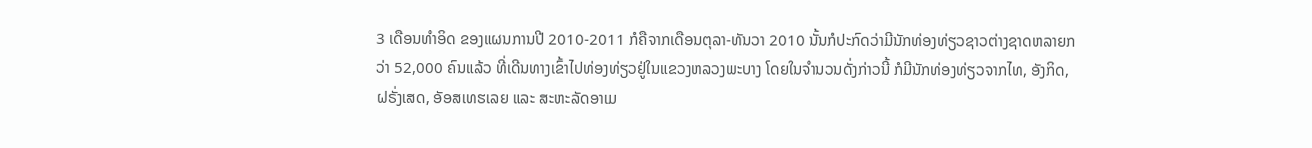3 ເດືອນທຳອິດ ຂອງແຜນການປີ 2010-2011 ກໍຄືຈາກເດືອນຕຸລາ-ທັນວາ 2010 ນັ້ນກໍປະກົດວ່າມີນັກທ່ອງທ່ຽວຊາວຕ່າງຊາດຫລາຍກວ່າ 52,000 ຄົນແລ້ວ ທີ່ເດີນທາງເຂົ້າໄປທ່ອງທ່ຽວຢູ່ໃນແຂວງຫລວງພະບາງ ໂດຍໃນຈຳນວນດັ່ງກ່າວນີ້ ກໍມີນັກທ່ອງທ່ຽວຈາກໄທ, ອັງກິດ, ຝຣັ່ງເສດ, ອັອສເທຮເລຍ ແລະ ສະຫະລັດອາເມ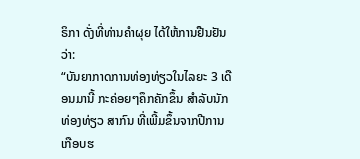ຣິກາ ດັ່ງທີ່ທ່ານຄຳຜຸຍ ໄດ້ໃຫ້ການຢືນຢັນວ່າ:
“ບັນຍາກາດການທ່ອງທ່ຽວໃນໄລຍະ 3 ເດືອນມານີ້ ກະຄ່ອຍໆຄຶກຄັກຂຶ້ນ ສຳລັບນັກທ່ອງທ່ຽວ ສາກົນ ທີ່ເພີ້ມຂຶ້ນຈາກປີການເກືອບຮ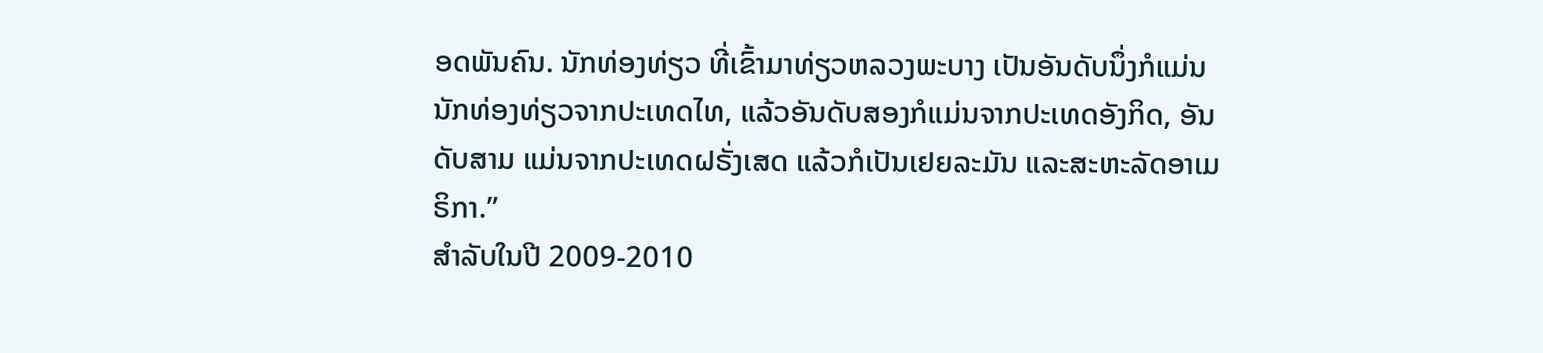ອດພັນຄົນ. ນັກທ່ອງທ່ຽວ ທີ່ເຂົ້າມາທ່ຽວຫລວງພະບາງ ເປັນອັນດັບນຶ່ງກໍແມ່ນນັກທ່ອງທ່ຽວຈາກປະເທດໄທ, ແລ້ວອັນດັບສອງກໍແມ່ນຈາກປະເທດອັງກິດ, ອັນດັບສາມ ແມ່ນຈາກປະເທດຝຣັ່ງເສດ ແລ້ວກໍເປັນເຢຍລະມັນ ແລະສະຫະລັດອາເມຣິກາ.”
ສໍາລັບໃນປີ 2009-2010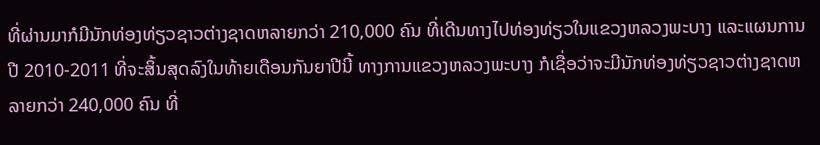ທີ່ຜ່ານມາກໍມີນັກທ່ອງທ່ຽວຊາວຕ່າງຊາດຫລາຍກວ່າ 210,000 ຄົນ ທີ່ເດີນທາງໄປທ່ອງທ່ຽວໃນແຂວງຫລວງພະບາງ ແລະແຜນການປີ 2010-2011 ທີ່ຈະສິ້ນສຸດລົງໃນທ້າຍເດືອນກັນຍາປີນີ້ ທາງການແຂວງຫລວງພະບາງ ກໍເຊື່ອວ່າຈະມີນັກທ່ອງທ່ຽວຊາວຕ່າງຊາດຫລາຍກວ່າ 240,000 ຄົນ ທີ່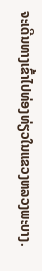ຈະເດີນທາງເຂົ້າໄປທ່ອງທ່ຽວໃນແຂວງຫລວງພະບາງ.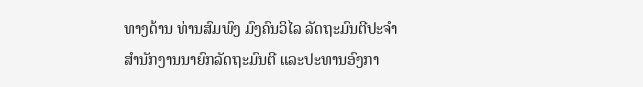ທາງດ້ານ ທ່ານສົມພົງ ມົງຄົນວິໄລ ລັດຖະມົນຕີປະຈໍາ
ສໍານັກງານນາຍົກລັດຖະມົນຕີ ແລະປະທານອົງກາ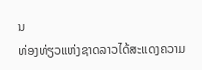ນ
ທ່ອງທ່ຽວແຫ່ງຊາດລາວໄດ້ສະແດງຄວາມ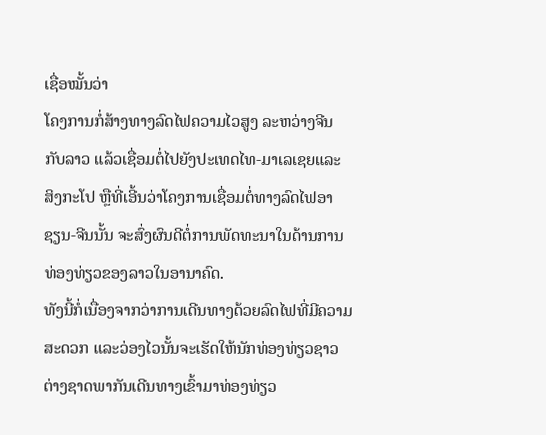ເຊື່ອໝັ້ນວ່າ
ໂຄງການກໍ່ສ້າງທາງລົດໄຟຄວາມໄວສູງ ລະຫວ່າງຈີນ
ກັບລາວ ແລ້ວເຊື່ອມຕໍ່ໄປຍັງປະເທດໄທ-ມາເລເຊຍແລະ
ສິງກະໂປ ຫຼືທີ່ເອີ້ນວ່າໂຄງການເຊື່ອມຕໍ່ທາງລົດໄຟອາ
ຊຽນ-ຈີນນັ້ນ ຈະສົ່ງຜົນດີຕໍ່ການພັດທະນາໃນດ້ານການ
ທ່ອງທ່ຽວຂອງລາວໃນອານາຄົດ.
ທັງນີ້ກໍ່ເນື່ອງຈາກວ່າການເດີນທາງດ້ວຍລົດໄຟທີ່ມີຄວາມ
ສະດວກ ແລະວ່ອງໄວນັ້ນຈະເຮັດໃຫ້ນັກທ່ອງທ່ຽວຊາວ
ຕ່າງຊາດພາກັນເດີນທາງເຂົ້າມາທ່ອງທ່ຽວ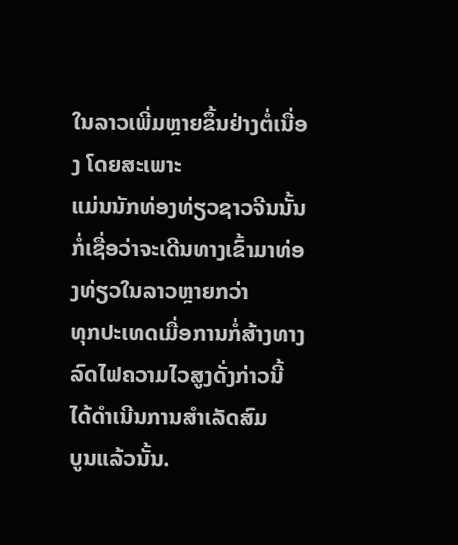ໃນລາວເພີ່ມຫຼາຍຂຶ້ນຢ່າງຕໍ່ເນື່ອງ ໂດຍສະເພາະ
ແມ່ນນັກທ່ອງທ່ຽວຊາວຈີນນັ້ນ ກໍ່ເຊື່ອວ່າຈະເດີນທາງເຂົ້າມາທ່ອງທ່ຽວໃນລາວຫຼາຍກວ່າ
ທຸກປະເທດເມື່ອການກໍ່ສ້າງທາງລົດໄຟຄວາມໄວສູງດັ່ງກ່າວນີ້ ໄດ້ດໍາເນີນການສຳເລັດສົມ
ບູນແລ້ວນັ້ນ.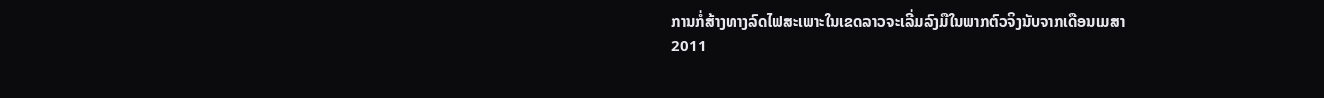ການກໍ່ສ້າງທາງລົດໄຟສະເພາະໃນເຂດລາວຈະເລີ່ມລົງມືໃນພາກຕົວຈິງນັບຈາກເດືອນເມສາ
2011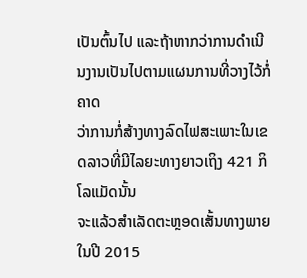ເປັນຕົ້ນໄປ ແລະຖ້າຫາກວ່າການດໍາເນີນງານເປັນໄປຕາມແຜນການທີ່ວາງໄວ້ກໍ່ຄາດ
ວ່າການກໍ່ສ້າງທາງລົດໄຟສະເພາະໃນເຂດລາວທີ່ມີໄລຍະທາງຍາວເຖິງ 421 ກິໂລແມັດນັ້ນ
ຈະແລ້ວສໍາເລັດຕະຫຼອດເສັ້ນທາງພາຍໃນປີ 2015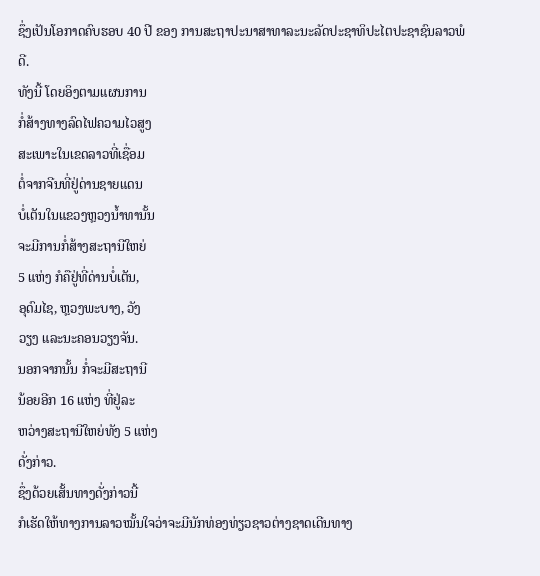ຊຶ່ງເປັນໂອກາດຄົບຮອບ 40 ປີ ຂອງ ການສະຖາປະນາສາທາລະນະລັດປະຊາທິປະໄຕປະຊາຊົນລາວພໍດີ.
ທັງນີ້ ໂດຍອິງຕາມແຜນການ
ກໍ່ສ້າງທາງລົດໄຟຄວາມໄວສູງ
ສະເພາະໃນເຂດລາວທີ່ເຊື່ອມ
ຕໍ່ຈາກຈີນທີ່ຢູ່ດ່ານຊາຍແດນ
ບໍ່ເຕັນໃນແຂວງຫຼວງນໍ້າທານັ້ນ
ຈະມີການກໍ່ສ້າງສະຖານີໃຫຍ່
5 ແຫ່ງ ກໍຄືຢູ່ທີ່ດ່ານບໍ່ເຕັນ,
ອຸດົມໄຊ, ຫຼວງພະບາງ, ວັງ
ວຽງ ແລະນະຄອນວຽງຈັນ.
ນອກຈາກນັ້ນ ກໍ່ຈະມີສະຖານີ
ນ້ອຍອີກ 16 ແຫ່ງ ທີ່ຢູ່ລະ
ຫວ່າງສະຖານີໃຫຍ່ທັງ 5 ແຫ່ງ
ດັ່ງກ່າວ.
ຊຶ່ງດ້ວຍເສັ້ນທາງດັ່ງກ່າວນີ້
ກໍເຮັດໃຫ້ທາງການລາວໝັ້ນໃຈວ່າຈະມີນັກທ່ອງທ່ຽວຊາວຕ່າງຊາດເດີນທາງ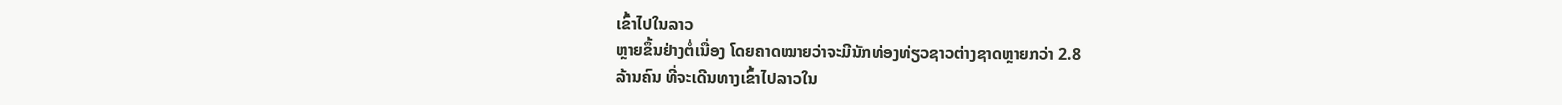ເຂົ້າໄປໃນລາວ
ຫຼາຍຂຶ້ນຢ່າງຕໍ່ເນື່ອງ ໂດຍຄາດໝາຍວ່າຈະມີນັກທ່ອງທ່ຽວຊາວຕ່າງຊາດຫຼາຍກວ່າ 2.8
ລ້ານຄົນ ທີ່ຈະເດີນທາງເຂົ້າໄປລາວໃນ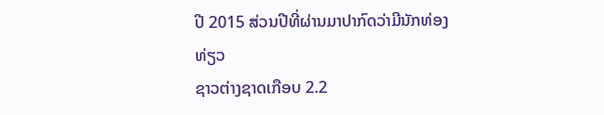ປີ 2015 ສ່ວນປີທີ່ຜ່ານມາປາກົດວ່າມີນັກທ່ອງທ່ຽວ
ຊາວຕ່າງຊາດເກືອບ 2.2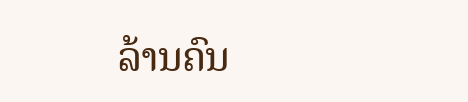ລ້ານຄົນ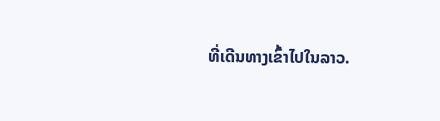ທີ່ເດີນທາງເຂົ້າໄປໃນລາວ.